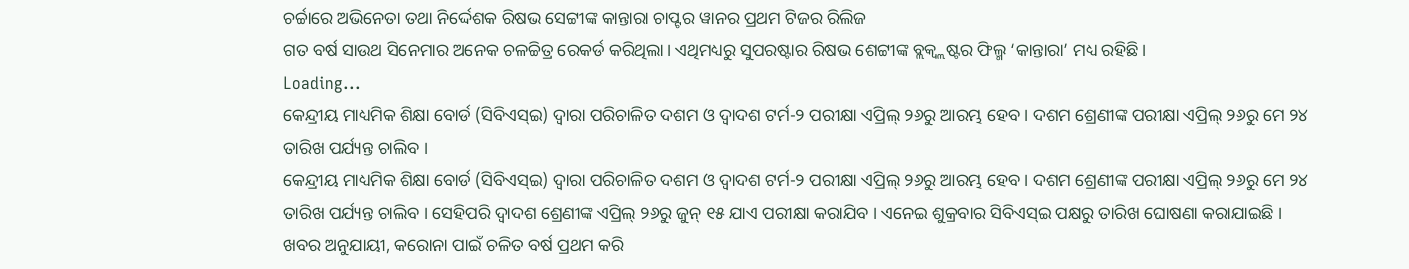ଚର୍ଚ୍ଚାରେ ଅଭିନେତା ତଥା ନିର୍ଦ୍ଦେଶକ ରିଷଭ ସେଟ୍ଟୀଙ୍କ କାନ୍ତାରା ଚାପ୍ଟର ୱାନର ପ୍ରଥମ ଟିଜର ରିଲିଜ
ଗତ ବର୍ଷ ସାଉଥ ସିନେମାର ଅନେକ ଚଳଚ୍ଚିତ୍ର ରେକର୍ଡ କରିଥିଲା। ଏଥିମଧ୍ୟରୁ ସୁପରଷ୍ଟାର ରିଷଭ ଶେଟ୍ଟୀଙ୍କ ବ୍ଲକ୍ବ୍ଲଷ୍ଟର ଫିଲ୍ମ ‘କାନ୍ତାରା’ ମଧ୍ୟ ରହିଛି।
Loading...
କେନ୍ଦ୍ରୀୟ ମାଧ୍ୟମିକ ଶିକ୍ଷା ବୋର୍ଡ (ସିବିଏସ୍ଇ) ଦ୍ୱାରା ପରିଚାଳିତ ଦଶମ ଓ ଦ୍ୱାଦଶ ଟର୍ମ-୨ ପରୀକ୍ଷା ଏପ୍ରିଲ୍ ୨୬ରୁ ଆରମ୍ଭ ହେବ । ଦଶମ ଶ୍ରେଣୀଙ୍କ ପରୀକ୍ଷା ଏପ୍ରିଲ୍ ୨୬ରୁ ମେ ୨୪ ତାରିଖ ପର୍ଯ୍ୟନ୍ତ ଚାଲିବ ।
କେନ୍ଦ୍ରୀୟ ମାଧ୍ୟମିକ ଶିକ୍ଷା ବୋର୍ଡ (ସିବିଏସ୍ଇ) ଦ୍ୱାରା ପରିଚାଳିତ ଦଶମ ଓ ଦ୍ୱାଦଶ ଟର୍ମ-୨ ପରୀକ୍ଷା ଏପ୍ରିଲ୍ ୨୬ରୁ ଆରମ୍ଭ ହେବ । ଦଶମ ଶ୍ରେଣୀଙ୍କ ପରୀକ୍ଷା ଏପ୍ରିଲ୍ ୨୬ରୁ ମେ ୨୪ ତାରିଖ ପର୍ଯ୍ୟନ୍ତ ଚାଲିବ । ସେହିପରି ଦ୍ୱାଦଶ ଶ୍ରେଣୀଙ୍କ ଏପ୍ରିଲ୍ ୨୬ରୁ ଜୁନ୍ ୧୫ ଯାଏ ପରୀକ୍ଷା କରାଯିବ । ଏନେଇ ଶୁକ୍ରବାର ସିବିଏସ୍ଇ ପକ୍ଷରୁ ତାରିଖ ଘୋଷଣା କରାଯାଇଛି ।
ଖବର ଅନୁଯାୟୀ, କରୋନା ପାଇଁ ଚଳିତ ବର୍ଷ ପ୍ରଥମ କରି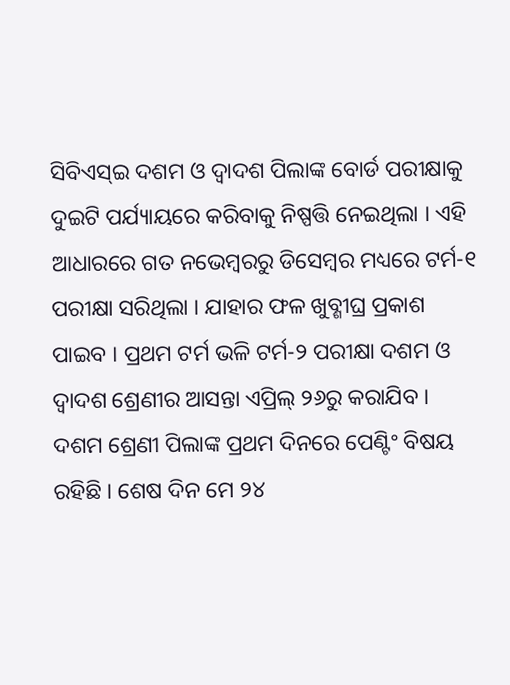ସିବିଏସ୍ଇ ଦଶମ ଓ ଦ୍ୱାଦଶ ପିଲାଙ୍କ ବୋର୍ଡ ପରୀକ୍ଷାକୁ ଦୁଇଟି ପର୍ଯ୍ୟାୟରେ କରିବାକୁ ନିଷ୍ପତ୍ତି ନେଇଥିଲା । ଏହି ଆଧାରରେ ଗତ ନଭେମ୍ବରରୁ ଡିସେମ୍ବର ମଧ୍ୟରେ ଟର୍ମ-୧ ପରୀକ୍ଷା ସରିଥିଲା । ଯାହାର ଫଳ ଖୁବ୍ଶୀଘ୍ର ପ୍ରକାଶ ପାଇବ । ପ୍ରଥମ ଟର୍ମ ଭଳି ଟର୍ମ-୨ ପରୀକ୍ଷା ଦଶମ ଓ ଦ୍ୱାଦଶ ଶ୍ରେଣୀର ଆସନ୍ତା ଏପ୍ରିଲ୍ ୨୬ରୁ କରାଯିବ । ଦଶମ ଶ୍ରେଣୀ ପିଲାଙ୍କ ପ୍ରଥମ ଦିନରେ ପେଣ୍ଟିଂ ବିଷୟ ରହିଛି । ଶେଷ ଦିନ ମେ ୨୪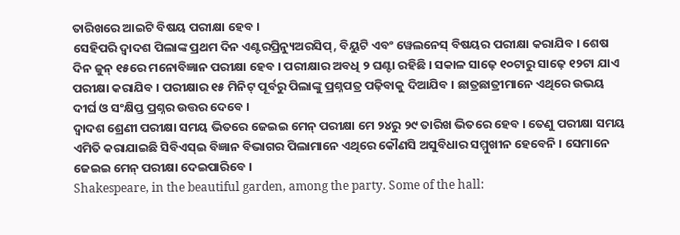ତାରିଖରେ ଆଇଟି ବିଷୟ ପରୀକ୍ଷା ହେବ ।
ସେହିପରି ଦ୍ୱାଦଶ ପିଲାଙ୍କ ପ୍ରଥମ ଦିନ ଏଣ୍ଟରପ୍ରିନ୍ୟୁଅରସିପ୍, ବିୟୁଟି ଏବଂ ୱେଲନେସ୍ ବିଷୟର ପରୀକ୍ଷା କରାଯିବ । ଶେଷ ଦିନ ଜୁନ୍ ୧୫ରେ ମନୋବିଜ୍ଞାନ ପରୀକ୍ଷା ହେବ । ପରୀକ୍ଷାର ଅବଧି ୨ ଘଣ୍ଟା ରହିଛି । ସକାଳ ସାଢ଼େ ୧୦ଟାରୁ ସାଢ଼େ ୧୨ଟା ଯାଏ ପରୀକ୍ଷା କରାଯିବ । ପରୀକ୍ଷାର ୧୫ ମିନିଟ୍ ପୂର୍ବରୁ ପିଲାଙ୍କୁ ପ୍ରଶ୍ନପତ୍ର ପଢ଼ିବାକୁ ଦିଆଯିବ । ଛାତ୍ରଛାତ୍ରୀମାନେ ଏଥିରେ ଉଭୟ ଦୀର୍ଘ ଓ ସଂକ୍ଷିପ୍ତ ପ୍ରଶ୍ନର ଉତ୍ତର ଦେବେ ।
ଦ୍ୱାଦଶ ଶ୍ରେଣୀ ପରୀକ୍ଷା ସମୟ ଭିତରେ ଜେଇଇ ମେନ୍ ପରୀକ୍ଷା ମେ ୨୪ରୁ ୨୯ ତାରିଖ ଭିତରେ ହେବ । ତେଣୁ ପରୀକ୍ଷା ସମୟ ଏମିତି କରାଯାଇଛି ସିବିଏସ୍ଇ ବିଜ୍ଞାନ ବିଭାଗର ପିଲାମାନେ ଏଥିରେ କୌଣସି ଅସୁବିଧାର ସମ୍ମୁଖୀନ ହେବେନି । ସେମାନେ ଜେଇଇ ମେନ୍ ପରୀକ୍ଷା ଦେଇପାରିବେ ।
Shakespeare, in the beautiful garden, among the party. Some of the hall: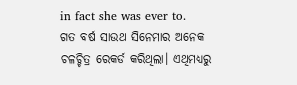in fact she was ever to.
ଗତ ବର୍ଷ ସାଉଥ ସିନେମାର ଅନେକ ଚଳଚ୍ଚିତ୍ର ରେକର୍ଡ କରିଥିଲା। ଏଥିମଧ୍ୟରୁ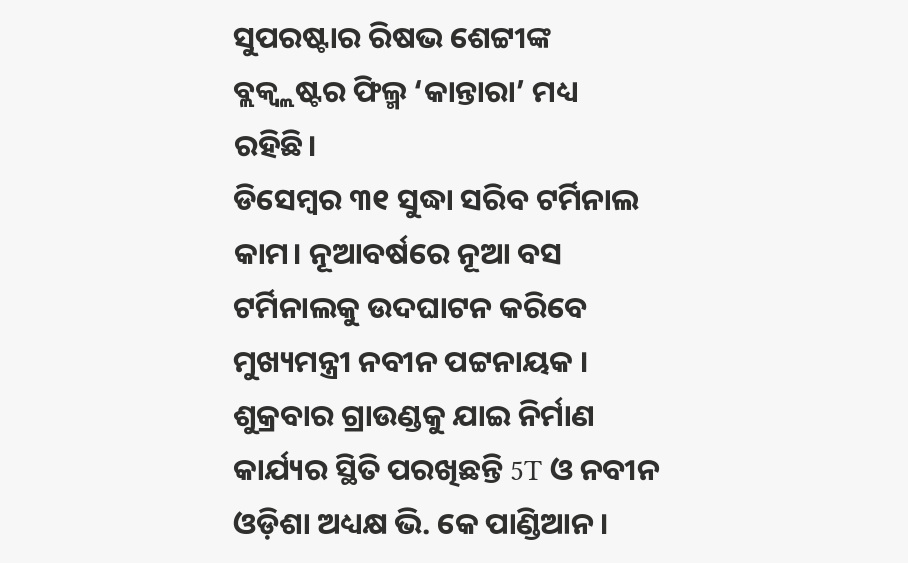ସୁପରଷ୍ଟାର ରିଷଭ ଶେଟ୍ଟୀଙ୍କ ବ୍ଲକ୍ବ୍ଲଷ୍ଟର ଫିଲ୍ମ ‘କାନ୍ତାରା’ ମଧ୍ୟ ରହିଛି।
ଡିସେମ୍ବର ୩୧ ସୁଦ୍ଧା ସରିବ ଟର୍ମିନାଲ କାମ। ନୂଆବର୍ଷରେ ନୂଆ ବସ ଟର୍ମିନାଲକୁ ଉଦଘାଟନ କରିବେ ମୁଖ୍ୟମନ୍ତ୍ରୀ ନବୀନ ପଟ୍ଟନାୟକ । ଶୁକ୍ରବାର ଗ୍ରାଉଣ୍ଡକୁ ଯାଇ ନିର୍ମାଣ କାର୍ଯ୍ୟର ସ୍ଥିତି ପରଖିଛନ୍ତି 5T ଓ ନବୀନ ଓଡ଼ିଶା ଅଧ୍ୟକ୍ଷ ଭି. କେ ପାଣ୍ଡିଆନ ।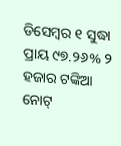ଡିସେମ୍ବର ୧ ସୁଦ୍ଧା ପ୍ରାୟ ୯୭.୨୬% ୨ ହଜାର ଟଙ୍କିଆ ନୋଟ୍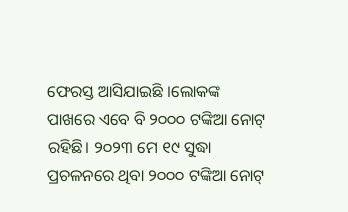ଫେରସ୍ତ ଆସିଯାଇଛି ।ଲୋକଙ୍କ ପାଖରେ ଏବେ ବି ୨୦୦୦ ଟଙ୍କିଆ ନୋଟ୍ ରହିଛି। ୨୦୨୩ ମେ ୧୯ ସୁଦ୍ଧା ପ୍ରଚଳନରେ ଥିବା ୨୦୦୦ ଟଙ୍କିଆ ନୋଟ୍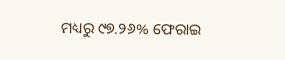ମଧ୍ୟରୁ ୯୭.୨୬% ଫେରାଇ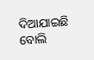ଦିଆଯାଇଛି ବୋଲି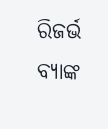ରିଜର୍ଭ ବ୍ୟାଙ୍କ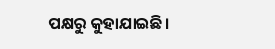ପକ୍ଷରୁ କୁହାଯାଇଛି।